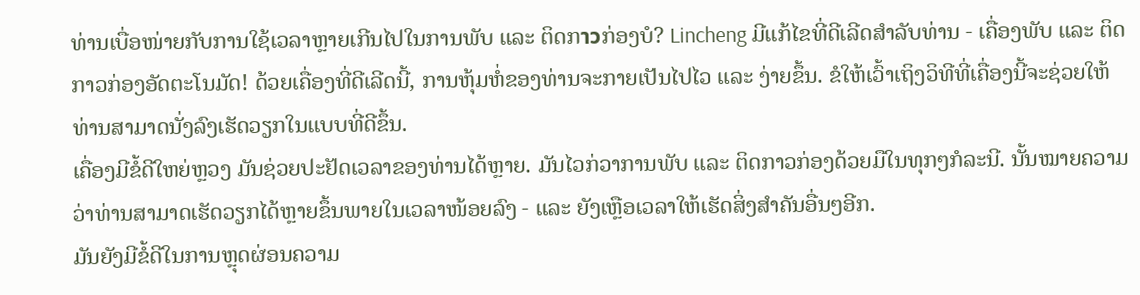ທ່ານເບື່ອໜ່າຍກັບການໃຊ້ເວລາຫຼາຍເກີນໄປໃນການພັບ ແລະ ຕິດກาวກ່ອງບໍ? Lincheng ມີແກ້ໄຂທີ່ດີເລີດສຳລັບທ່ານ - ເຄື່ອງພັບ ແລະ ຕິດກາວກ່ອງອັດຕະໂນມັດ! ດ້ວຍເຄື່ອງທີ່ດີເລີດນີ້, ການຫຸ້ມຫໍ່ຂອງທ່ານຈະກາຍເປັນໄປໄວ ແລະ ງ່າຍຂຶ້ນ. ຂໍໃຫ້ເວົ້າເຖິງວິທີທີ່ເຄື່ອງນີ້ຈະຊ່ວຍໃຫ້ທ່ານສາມາດນັ່ງລົງເຮັດວຽກໃນແບບທີ່ດີຂຶ້ນ.
ເຄື່ອງມີຂໍ້ດີໃຫຍ່ຫຼວງ ມັນຊ່ວຍປະຢັດເວລາຂອງທ່ານໄດ້ຫຼາຍ. ມັນໄວກ່ວາການພັບ ແລະ ຕິດກາວກ່ອງດ້ວຍມືໃນທຸກໆກໍລະນີ. ນັ້ນໝາຍຄວາມວ່າທ່ານສາມາດເຮັດວຽກໄດ້ຫຼາຍຂຶ້ນພາຍໃນເວລາໜ້ອຍລົງ - ແລະ ຍັງເຫຼືອເວລາໃຫ້ເຮັດສິ່ງສຳຄັນອື່ນໆອີກ.
ມັນຍັງມີຂໍ້ດີໃນການຫຼຸດຜ່ອນຄວາມ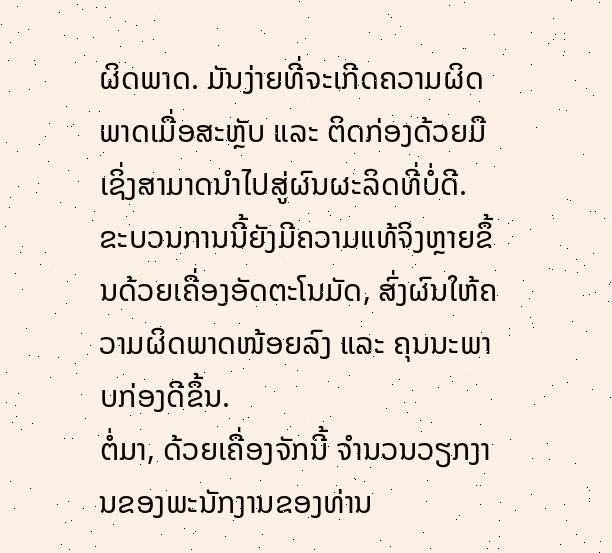ຜິດພາດ. ມັນງ່າຍທີ່ຈະເກີດຄວາມຜິດພາດເມື່ອສະຫຼັບ ແລະ ຕິດກ່ອງດ້ວຍມື ເຊິ່ງສາມາດນຳໄປສູ່ຜົນຜະລິດທີ່ບໍ່ດີ. ຂະບວນການນີ້ຍັງມີຄວາມແທ້ຈິງຫຼາຍຂຶ້ນດ້ວຍເຄື່ອງອັດຕະໂນມັດ, ສົ່ງຜົນໃຫ້ຄວາມຜິດພາດໜ້ອຍລົງ ແລະ ຄຸນນະພາບກ່ອງດີຂຶ້ນ.
ຕໍ່ມາ, ດ້ວຍເຄື່ອງຈັກນີ້ ຈຳນວນວຽກງານຂອງພະນັກງານຂອງທ່ານ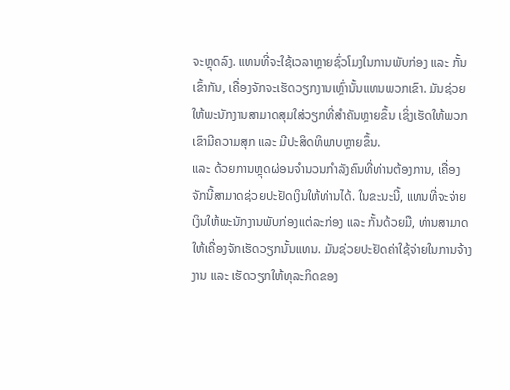ຈະຫຼຸດລົງ. ແທນທີ່ຈະໃຊ້ເວລາຫຼາຍຊົ່ວໂມງໃນການພັບກ່ອງ ແລະ ກັ້ນເຂົ້າກັນ, ເຄື່ອງຈັກຈະເຮັດວຽກງານເຫຼົ່ານັ້ນແທນພວກເຂົາ. ມັນຊ່ວຍໃຫ້ພະນັກງານສາມາດສຸມໃສ່ວຽກທີ່ສຳຄັນຫຼາຍຂຶ້ນ ເຊິ່ງເຮັດໃຫ້ພວກເຂົາມີຄວາມສຸກ ແລະ ມີປະສິດທິພາບຫຼາຍຂຶ້ນ.
ແລະ ດ້ວຍການຫຼຸດຜ່ອນຈຳນວນກຳລັງຄົນທີ່ທ່ານຕ້ອງການ, ເຄື່ອງຈັກນີ້ສາມາດຊ່ວຍປະຢັດເງິນໃຫ້ທ່ານໄດ້. ໃນຂະນະນີ້, ແທນທີ່ຈະຈ່າຍເງິນໃຫ້ພະນັກງານພັບກ່ອງແຕ່ລະກ່ອງ ແລະ ກັ້ນດ້ວຍມື, ທ່ານສາມາດໃຫ້ເຄື່ອງຈັກເຮັດວຽກນັ້ນແທນ. ມັນຊ່ວຍປະຢັດຄ່າໃຊ້ຈ່າຍໃນການຈ້າງງານ ແລະ ເຮັດວຽກໃຫ້ທຸລະກິດຂອງ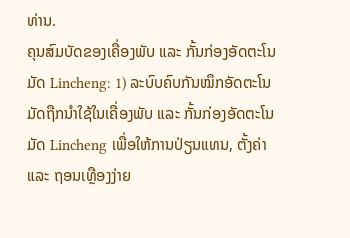ທ່ານ.
ຄຸນສົມບັດຂອງເຄື່ອງພັບ ແລະ ກັ້ນກ່ອງອັດຕະໂນມັດ Lincheng: 1) ລະບົບຄົບກັນໝຶກອັດຕະໂນມັດຖືກນຳໃຊ້ໃນເຄື່ອງພັບ ແລະ ກັ້ນກ່ອງອັດຕະໂນມັດ Lincheng ເພື່ອໃຫ້ການປ່ຽນແທນ, ຕັ້ງຄ່າ ແລະ ຖອນເທຼືອງງ່າຍ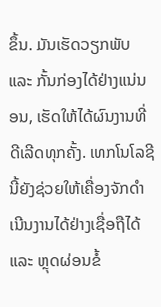ຂຶ້ນ. ມັນເຮັດວຽກພັບ ແລະ ກັ້ນກ່ອງໄດ້ຢ່າງແນ່ນອນ, ເຮັດໃຫ້ໄດ້ຜົນງານທີ່ດີເລີດທຸກຄັ້ງ. ເທກໂນໂລຊີນີ້ຍັງຊ່ວຍໃຫ້ເຄື່ອງຈັກດຳເນີນງານໄດ້ຢ່າງເຊື່ອຖືໄດ້ ແລະ ຫຼຸດຜ່ອນຂໍ້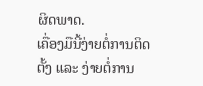ຜິດພາດ.
ເຄື່ອງມືນີ້ງ່າຍຕໍ່ການຕິດຕັ້ງ ແລະ ງ່າຍຕໍ່ການ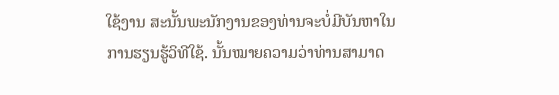ໃຊ້ງານ ສະນັ້ນພະນັກງານຂອງທ່ານຈະບໍ່ມີບັນຫາໃນການຮຽນຮູ້ວິທີໃຊ້. ນັ້ນໝາຍຄວາມວ່າທ່ານສາມາດ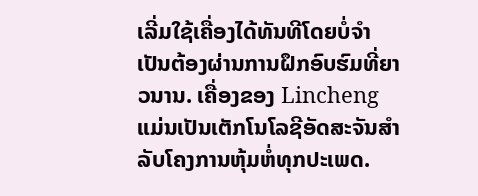ເລີ່ມໃຊ້ເຄື່ອງໄດ້ທັນທີໂດຍບໍ່ຈຳເປັນຕ້ອງຜ່ານການຝຶກອົບຮົມທີ່ຍາວນານ. ເຄື່ອງຂອງ Lincheng ແມ່ນເປັນເຕັກໂນໂລຊີອັດສະຈັນສຳລັບໂຄງການຫຸ້ມຫໍ່ທຸກປະເພດ.